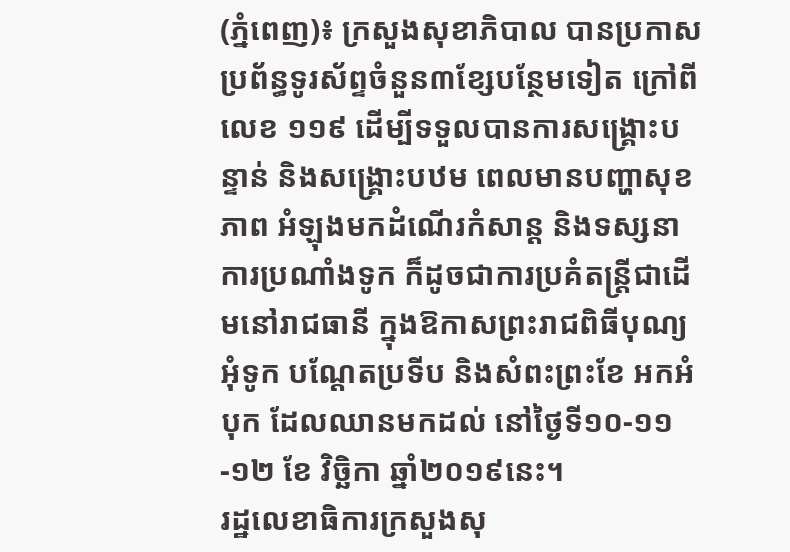(ភ្នំពេញ)៖ ក្រសួងសុខាភិបាល បានប្រកាសប្រព័ន្ធទូរស័ព្ទចំនួន៣ខ្សែបន្ថែមទៀត ក្រៅពីលេខ ១១៩ ដើម្បីទទួលបានការសង្គ្រោះបន្ទាន់ និងសង្គ្រោះបឋម ពេលមានបញ្ហាសុខភាព អំឡុងមកដំណើរកំសាន្ដ និងទស្សនាការប្រណាំងទូក ក៏ដូចជាការប្រគំតន្រ្ដីជាដើមនៅរាជធានី ក្នុងឱកាសព្រះរាជពិធីបុណ្យអុំទូក បណ្ដែតប្រទីប និងសំពះព្រះខែ អកអំបុក ដែលឈានមកដល់ នៅថ្ងៃទី១០-១១-១២ ខែ វិច្ឆិកា ឆ្នាំ២០១៩នេះ។
រដ្ឋលេខាធិការក្រសួងសុ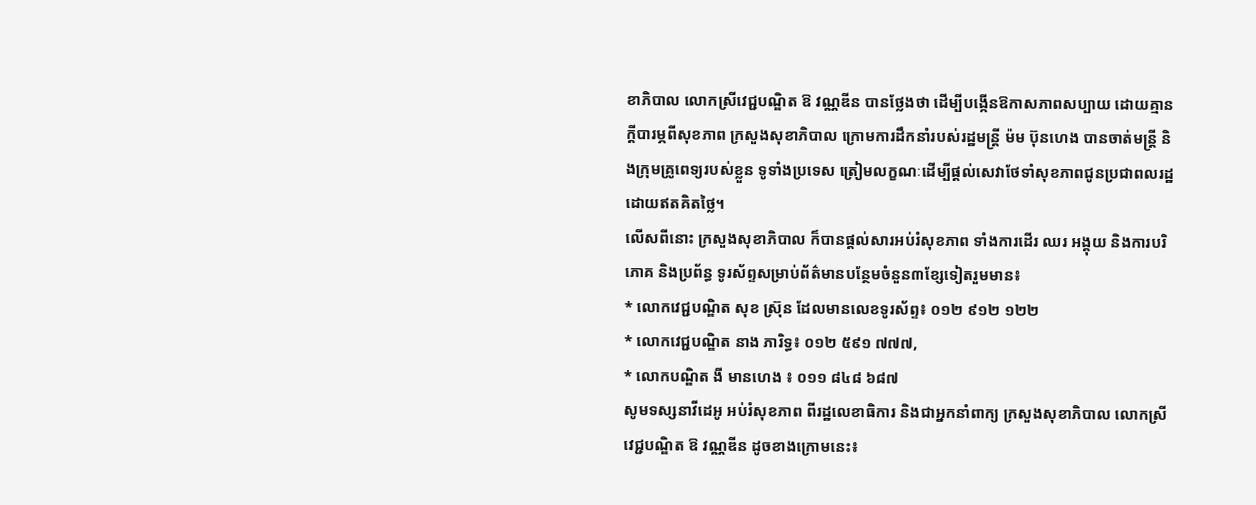ខាភិបាល លោកស្រីវេជ្ជបណ្ឌិត ឱ វណ្ណឌីន បានថ្លែងថា ដើម្បីបង្កើនឱកាសភាពសប្បាយ ដោយគ្មានក្តីបារម្ភពីសុខភាព ក្រសួងសុខាភិបាល ក្រោមការដឹកនាំរបស់រដ្ឋមន្ត្រី ម៉ម ប៊ុនហេង បានចាត់មន្ត្រី និងក្រុមគ្រូពេទ្យរបស់ខ្លួន ទូទាំងប្រទេស ត្រៀមលក្ខណៈដើម្បីផ្តល់សេវាថែទាំសុខភាពជូនប្រជាពលរដ្ឋដោយឥតគិតថ្លៃ។
លើសពីនោះ ក្រសួងសុខាភិបាល ក៏បានផ្តល់សារអប់រំសុខភាព ទាំងការដើរ ឈរ អង្គុយ និងការបរិភោគ និងប្រព័ន្ធ ទូរស័ព្ទសម្រាប់ព័ត៌មានបន្ថែមចំនួន៣ខ្សែទៀតរួមមាន៖
* លោកវេជ្ជបណ្ឌិត សុខ ស៊្រុន ដែលមានលេខទូរស័ព្ទ៖ ០១២ ៩១២ ១២២
* លោកវេជ្ជបណ្ឌិត នាង ភារិទ្ធ៖ ០១២ ៥៩១ ៧៧៧,
* លោកបណ្ឌិត ងី មានហេង ៖ ០១១ ៨៤៨ ៦៨៧
សូមទស្សនាវីដេអូ អប់រំសុខភាព ពីរដ្ឋលេខាធិការ និងជាអ្នកនាំពាក្យ ក្រសួងសុខាភិបាល លោកស្រីវេជ្ជបណ្ឌិត ឱ វណ្ណឌីន ដូចខាងក្រោមនេះ៖